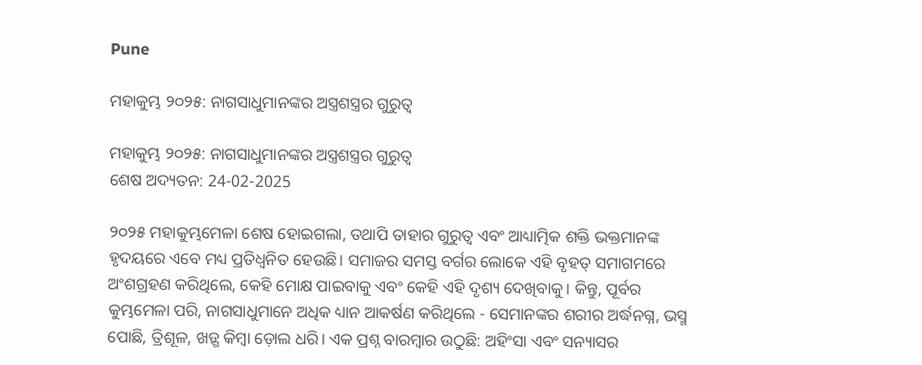Pune

ମହାକୁମ୍ଭ ୨୦୨୫: ନାଗସାଧୁମାନଙ୍କର ଅସ୍ତ୍ରଶସ୍ତ୍ରର ଗୁରୁତ୍ଵ

ମହାକୁମ୍ଭ ୨୦୨୫: ନାଗସାଧୁମାନଙ୍କର ଅସ୍ତ୍ରଶସ୍ତ୍ରର ଗୁରୁତ୍ଵ
ଶେଷ ଅଦ୍ୟତନ: 24-02-2025

୨୦୨୫ ମହାକୁମ୍ଭମେଳା ଶେଷ ହୋଇଗଲା, ତଥାପି ତାହାର ଗୁରୁତ୍ଵ ଏବଂ ଆଧ୍ୟାତ୍ମିକ ଶକ୍ତି ଭକ୍ତମାନଙ୍କ ହୃଦୟରେ ଏବେ ମଧ୍ୟ ପ୍ରତିଧ୍ୱନିତ ହେଉଛି। ସମାଜର ସମସ୍ତ ବର୍ଗର ଲୋକେ ଏହି ବୃହତ୍ ସମାଗମରେ ଅଂଶଗ୍ରହଣ କରିଥିଲେ, କେହି ମୋକ୍ଷ ପାଇବାକୁ ଏବଂ କେହି ଏହି ଦୃଶ୍ୟ ଦେଖିବାକୁ। କିନ୍ତୁ, ପୂର୍ବର କୁମ୍ଭମେଳା ପରି, ନାଗସାଧୁମାନେ ଅଧିକ ଧ୍ୟାନ ଆକର୍ଷଣ କରିଥିଲେ - ସେମାନଙ୍କର ଶରୀର ଅର୍ଦ୍ଧନଗ୍ନ, ଭସ୍ମ ପୋଛି, ତ୍ରିଶୂଳ, ଖଡ଼୍ଗ କିମ୍ବା ଡ଼ୋଲ ଧରି। ଏକ ପ୍ରଶ୍ନ ବାରମ୍ବାର ଉଠୁଛି: ଅହିଂସା ଏବଂ ସନ୍ୟାସର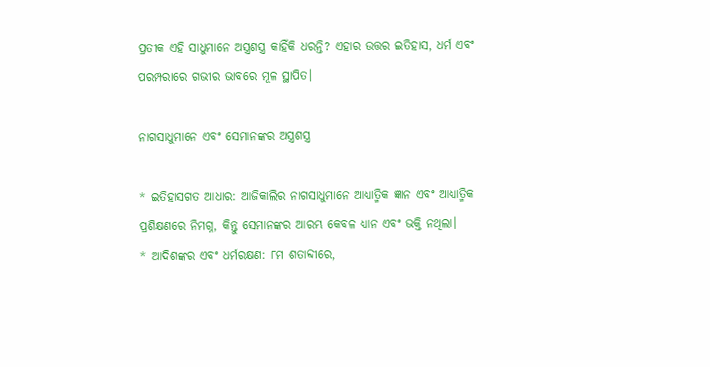ପ୍ରତୀକ ଏହି ସାଧୁମାନେ ଅସ୍ତ୍ରଶସ୍ତ୍ର କାହିଁକି ଧରନ୍ତି? ଏହାର ଉତ୍ତର ଇତିହାସ, ଧର୍ମ ଏବଂ ପରମ୍ପରାରେ ଗଭୀର ଭାବରେ ମୂଳ ସ୍ଥାପିତ।

ନାଗସାଧୁମାନେ ଏବଂ ସେମାନଙ୍କର ଅସ୍ତ୍ରଶସ୍ତ୍ର

* ଇତିହାସଗତ ଆଧାର: ଆଜିକାଲିର ନାଗସାଧୁମାନେ ଆଧ୍ୟାତ୍ମିକ ଜ୍ଞାନ ଏବଂ ଆଧ୍ୟାତ୍ମିକ ପ୍ରଶିକ୍ଷଣରେ ନିମଗ୍ନ, କିନ୍ତୁ ସେମାନଙ୍କର ଆରମ୍ଭ କେବଳ ଧ୍ୟାନ ଏବଂ ଭକ୍ତି ନଥିଲା।
* ଆଦିଶଙ୍କର ଏବଂ ଧର୍ମରକ୍ଷଣ: ୮ମ ଶତାବ୍ଦୀରେ,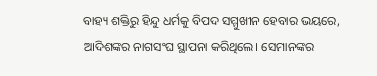ବାହ୍ୟ ଶକ୍ତିରୁ ହିନ୍ଦୁ ଧର୍ମକୁ ବିପଦ ସମ୍ମୁଖୀନ ହେବାର ଭୟରେ, ଆଦିଶଙ୍କର ନାଗସଂଘ ସ୍ଥାପନା କରିଥିଲେ। ସେମାନଙ୍କର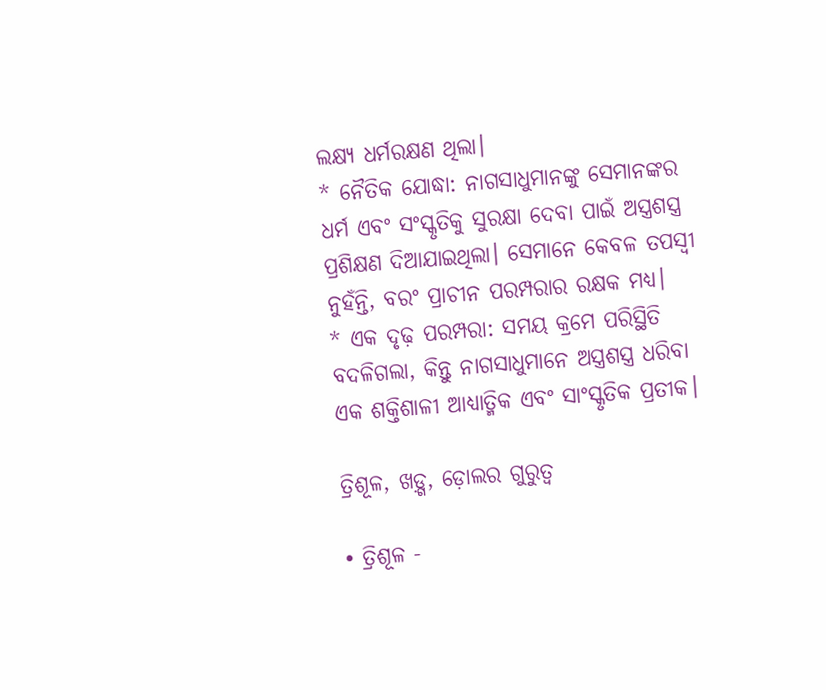ଲକ୍ଷ୍ୟ ଧର୍ମରକ୍ଷଣ ଥିଲା।
* ନୈତିକ ଯୋଦ୍ଧା: ନାଗସାଧୁମାନଙ୍କୁ ସେମାନଙ୍କର ଧର୍ମ ଏବଂ ସଂସ୍କୃତିକୁ ସୁରକ୍ଷା ଦେବା ପାଇଁ ଅସ୍ତ୍ରଶସ୍ତ୍ର ପ୍ରଶିକ୍ଷଣ ଦିଆଯାଇଥିଲା। ସେମାନେ କେବଳ ତପସ୍ବୀ ନୁହଁନ୍ତି, ବରଂ ପ୍ରାଚୀନ ପରମ୍ପରାର ରକ୍ଷକ ମଧ୍ୟ।
* ଏକ ଦୃଢ଼ ପରମ୍ପରା: ସମୟ କ୍ରମେ ପରିସ୍ଥିତି ବଦଳିଗଲା, କିନ୍ତୁ ନାଗସାଧୁମାନେ ଅସ୍ତ୍ରଶସ୍ତ୍ର ଧରିବା ଏକ ଶକ୍ତିଶାଳୀ ଆଧ୍ୟାତ୍ମିକ ଏବଂ ସାଂସ୍କୃତିକ ପ୍ରତୀକ।

ତ୍ରିଶୂଳ, ଖଡ଼୍ଗ, ଡ଼ୋଲର ଗୁରୁତ୍ଵ

• ତ୍ରିଶୂଳ -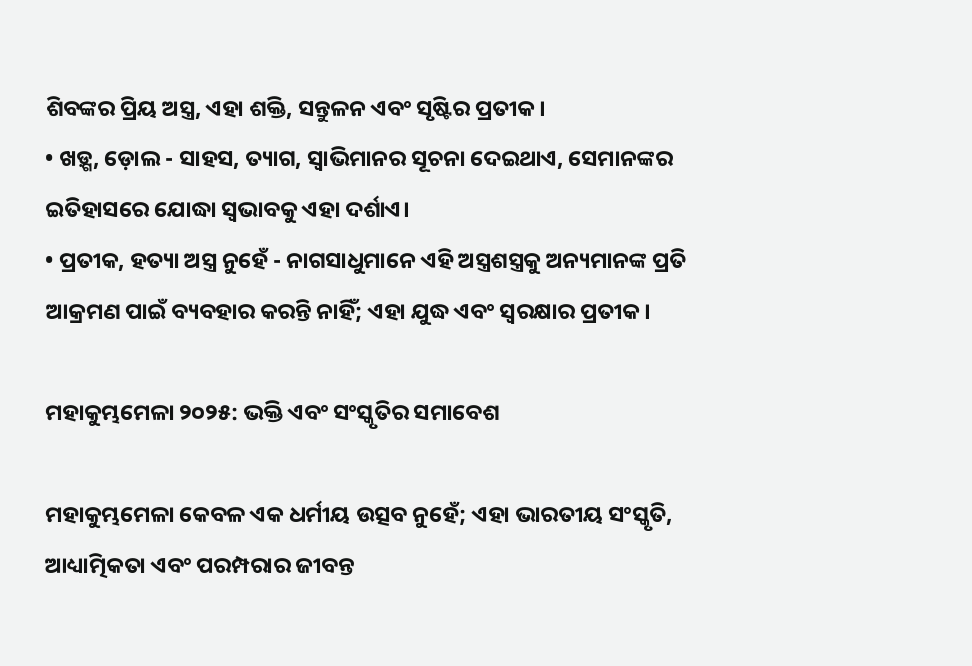ଶିବଙ୍କର ପ୍ରିୟ ଅସ୍ତ୍ର, ଏହା ଶକ୍ତି, ସନ୍ତୁଳନ ଏବଂ ସୃଷ୍ଟିର ପ୍ରତୀକ।
• ଖଡ଼୍ଗ, ଡ଼ୋଲ - ସାହସ, ତ୍ୟାଗ, ସ୍ୱାଭିମାନର ସୂଚନା ଦେଇଥାଏ, ସେମାନଙ୍କର ଇତିହାସରେ ଯୋଦ୍ଧା ସ୍ୱଭାବକୁ ଏହା ଦର୍ଶାଏ।
• ପ୍ରତୀକ, ହତ୍ୟା ଅସ୍ତ୍ର ନୁହେଁ - ନାଗସାଧୁମାନେ ଏହି ଅସ୍ତ୍ରଶସ୍ତ୍ରକୁ ଅନ୍ୟମାନଙ୍କ ପ୍ରତି ଆକ୍ରମଣ ପାଇଁ ବ୍ୟବହାର କରନ୍ତି ନାହିଁ; ଏହା ଯୁଦ୍ଧ ଏବଂ ସ୍ୱରକ୍ଷାର ପ୍ରତୀକ।

ମହାକୁମ୍ଭମେଳା ୨୦୨୫: ଭକ୍ତି ଏବଂ ସଂସ୍କୃତିର ସମାବେଶ

ମହାକୁମ୍ଭମେଳା କେବଳ ଏକ ଧର୍ମୀୟ ଉତ୍ସବ ନୁହେଁ; ଏହା ଭାରତୀୟ ସଂସ୍କୃତି, ଆଧ୍ୟାତ୍ମିକତା ଏବଂ ପରମ୍ପରାର ଜୀବନ୍ତ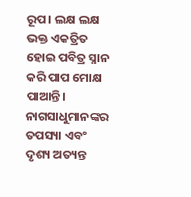ରୂପ। ଲକ୍ଷ ଲକ୍ଷ ଭକ୍ତ ଏକତ୍ରିତ ହୋଇ ପବିତ୍ର ସ୍ନାନ କରି ପାପ ମୋକ୍ଷ ପାଆନ୍ତି। ନାଗସାଧୁମାନଙ୍କର ତପସ୍ୟା ଏବଂ ଦୃଶ୍ୟ ଅତ୍ୟନ୍ତ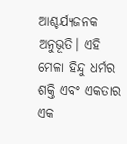ଆଶ୍ଚର୍ଯ୍ୟଜନକ ଅନୁଭୂତି। ଏହି ମେଳା ହିନ୍ଦୁ ଧର୍ମର ଶକ୍ତି ଏବଂ ଏକତାର ଏକ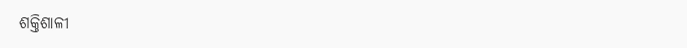ଶକ୍ତିଶାଳୀ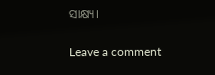ସାକ୍ଷ୍ୟ।

Leave a comment